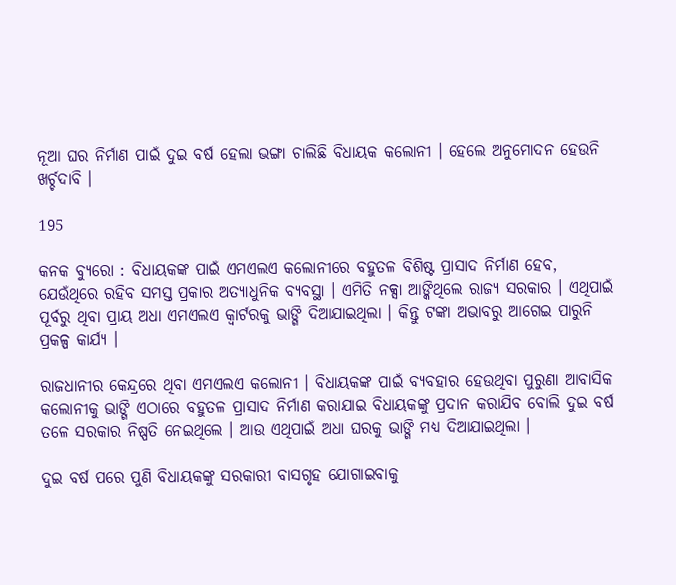ନୂଆ ଘର ନିର୍ମାଣ ପାଇଁ ଦୁଇ ବର୍ଷ ହେଲା ଭଙ୍ଗା ଚାଲିଛି ବିଧାୟକ କଲୋନୀ । ହେଲେ ଅନୁମୋଦନ ହେଉନି ଖର୍ଚ୍ଚଦାବି ।

195

କନକ ବ୍ୟୁରୋ : ବିଧାୟକଙ୍କ ପାଇଁ ଏମଏଲଏ କଲୋନୀରେ ବହୁତଳ ବିଶିଷ୍ଟ ପ୍ରାସାଦ ନିର୍ମାଣ ହେବ, ଯେଉଁଥିରେ ରହିବ ସମସ୍ତ ପ୍ରକାର ଅତ୍ୟାଧୁନିକ ବ୍ୟବସ୍ଥା । ଏମିତି ନକ୍ସା ଆଙ୍କିଥିଲେ ରାଜ୍ୟ ସରକାର । ଏଥିପାଇଁ ପୂର୍ବରୁ ଥିବା ପ୍ରାୟ ଅଧା ଏମଏଲଏ କ୍ୱାର୍ଟରକୁ ଭାଙ୍ଗି ଦିଆଯାଇଥିଲା । କିନ୍ତୁ ଟଙ୍କା ଅଭାବରୁ ଆଗେଇ ପାରୁନି ପ୍ରକଳ୍ପ କାର୍ଯ୍ୟ ।

ରାଜଧାନୀର କେନ୍ଦ୍ରରେ ଥିବା ଏମଏଲଏ କଲୋନୀ । ବିଧାୟକଙ୍କ ପାଇଁ ବ୍ୟବହାର ହେଉଥିବା ପୁରୁଣା ଆବାସିକ କଲୋନୀକୁ ଭାଙ୍ଗି ଏଠାରେ ବହୁତଳ ପ୍ରାସାଦ ନିର୍ମାଣ କରାଯାଇ ବିଧାୟକଙ୍କୁ ପ୍ରଦାନ କରାଯିବ ବୋଲି ଦୁଇ ବର୍ଷ ତଳେ ସରକାର ନିଷ୍ପତି ନେଇଥିଲେ । ଆଉ ଏଥିପାଇଁ ଅଧା ଘରକୁ ଭାଙ୍ଗି ମଧ୍ୟ ଦିଆଯାଇଥିଲା ।

ଦୁଇ ବର୍ଷ ପରେ ପୁଣି ବିଧାୟକଙ୍କୁ ସରକାରୀ ବାସଗୃହ ଯୋଗାଇବାକୁ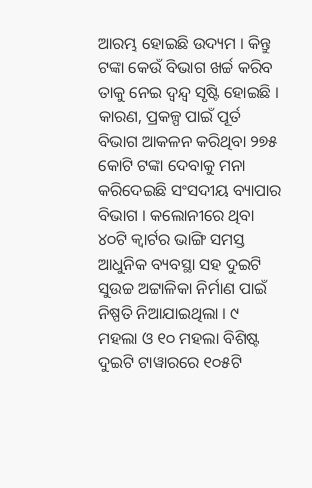ଆରମ୍ଭ ହୋଇଛି ଉଦ୍ୟମ । କିନ୍ତୁ ଟଙ୍କା କେଉଁ ବିଭାଗ ଖର୍ଚ୍ଚ କରିବ ତାକୁ ନେଇ ଦ୍ୱନ୍ଦ୍ୱ ସୃଷ୍ଟି ହୋଇଛି । କାରଣ, ପ୍ରକଳ୍ପ ପାଇଁ ପୂର୍ତ ବିଭାଗ ଆକଳନ କରିଥିବା ୨୭୫ କୋଟି ଟଙ୍କା ଦେବାକୁ ମନା କରିଦେଇଛି ସଂସଦୀୟ ବ୍ୟାପାର ବିଭାଗ । କଲୋନୀରେ ଥିବା ୪୦ଟି କ୍ୱାର୍ଟର ଭାଙ୍ଗି ସମସ୍ତ ଆଧୁନିକ ବ୍ୟବସ୍ଥା ସହ ଦୁଇଟି ସୁଉଚ୍ଚ ଅଟ୍ଟାଳିକା ନିର୍ମାଣ ପାଇଁ ନିଷ୍ପତି ନିଆଯାଇଥିଲା । ୯ ମହଲା ଓ ୧୦ ମହଲା ବିଶିଷ୍ଟ ଦୁଇଟି ଟାୱାରରେ ୧୦୫ଟି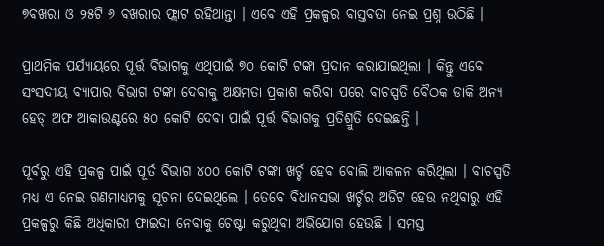୭ବଖରା ଓ ୨୫ଟି ୬ ବଖରାର ଫ୍ଲାଟ ରହିଥାନ୍ତା । ଏବେ ଏହି ପ୍ରକଳ୍ପର ବାସ୍ତବତା ନେଇ ପ୍ରଶ୍ନ ଉଠିଛି ।

ପ୍ରାଥମିକ ପର୍ଯ୍ୟାୟରେ ପୂର୍ତ୍ତ ବିଭାଗକୁ ଏଥିପାଇଁ ୭୦ କୋଟି ଟଙ୍କା ପ୍ରଦାନ କରାଯାଇଥିଲା । କିନ୍ତୁ ଏବେ ସଂସଦୀୟ ବ୍ୟାପାର ବିଭାଗ ଟଙ୍କା ଦେବାକୁ ଅକ୍ଷମତା ପ୍ରକାଶ କରିବା ପରେ ବାଚସ୍ପତି ବୈଠକ ଡାକି ଅନ୍ୟ ହେଡ୍ ଅଫ ଆକାଉଣ୍ଟରେ ୫୦ କୋଟି ଦେବା ପାଇଁ ପୂର୍ତ୍ତ ବିଭାଗକୁ ପ୍ରତିଶ୍ରୁତି ଦେଇଛନ୍ତି ।

ପୂର୍ବରୁ ଏହି ପ୍ରକଳ୍ପ ପାଇଁ ପୂର୍ତ ବିଭାଗ ୪୦୦ କୋଟି ଟଙ୍କା ଖର୍ଚ୍ଚ ହେବ ବୋଲି ଆକଳନ କରିଥିଲା । ବାଚସ୍ପତି ମଧ୍ୟ ଏ ନେଇ ଗଣମାଧ୍ୟମକୁ ସୂଚନା ଦେଇଥିଲେ । ତେବେ ବିଧାନସଭା ଖର୍ଚ୍ଚର ଅଡିଟ ହେଉ ନଥିବାରୁ ଏହି ପ୍ରକଳ୍ପରୁ କିଛି ଅଧିକାରୀ ଫାଇଦା ନେବାକୁ ଚେଷ୍ଟା କରୁଥିବା ଅଭିଯୋଗ ହେଉଛି । ସମସ୍ତ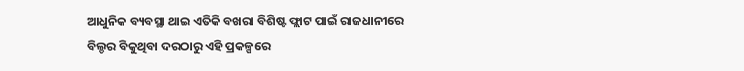ଆଧୁନିକ ବ୍ୟବସ୍ଥା ଥାଇ ଏତିକି ବଖରା ବିଶିଷ୍ଟ ଫ୍ଲାଟ ପାଇଁ ରାଜଧାନୀରେ ବିଲ୍ଡର ବିକୁଥିବା ଦରଠାରୁ ଏହି ପ୍ରକଳ୍ପରେ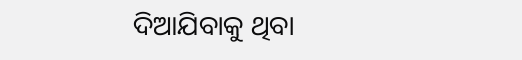ଦିଆଯିବାକୁ ଥିବା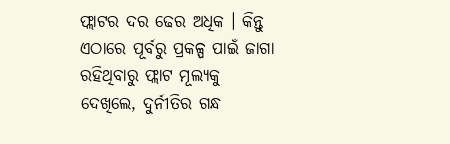ଫ୍ଲାଟର ଦର ଢେର ଅଧିକ । କିନ୍ତୁ ଏଠାରେ ପୂର୍ବରୁ ପ୍ରକଳ୍ପ ପାଇଁ ଜାଗା ରହିଥିବାରୁ ଫ୍ଲାଟ ମୂଲ୍ୟକୁ ଦେଖିଲେ, ଦୁର୍ନୀତିର ଗନ୍ଧ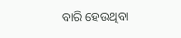ବାରି ହେଉଥିବା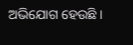ଅଭିଯୋଗ ହେଉଛି ।